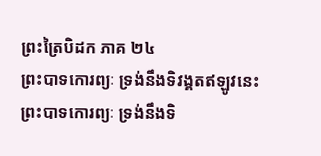ព្រះត្រៃបិដក ភាគ ២៤
ព្រះបាទកោរព្យៈ ទ្រង់នឹងទិវង្គតឥឡូវនេះ ព្រះបាទកោរព្យៈ ទ្រង់នឹងទិ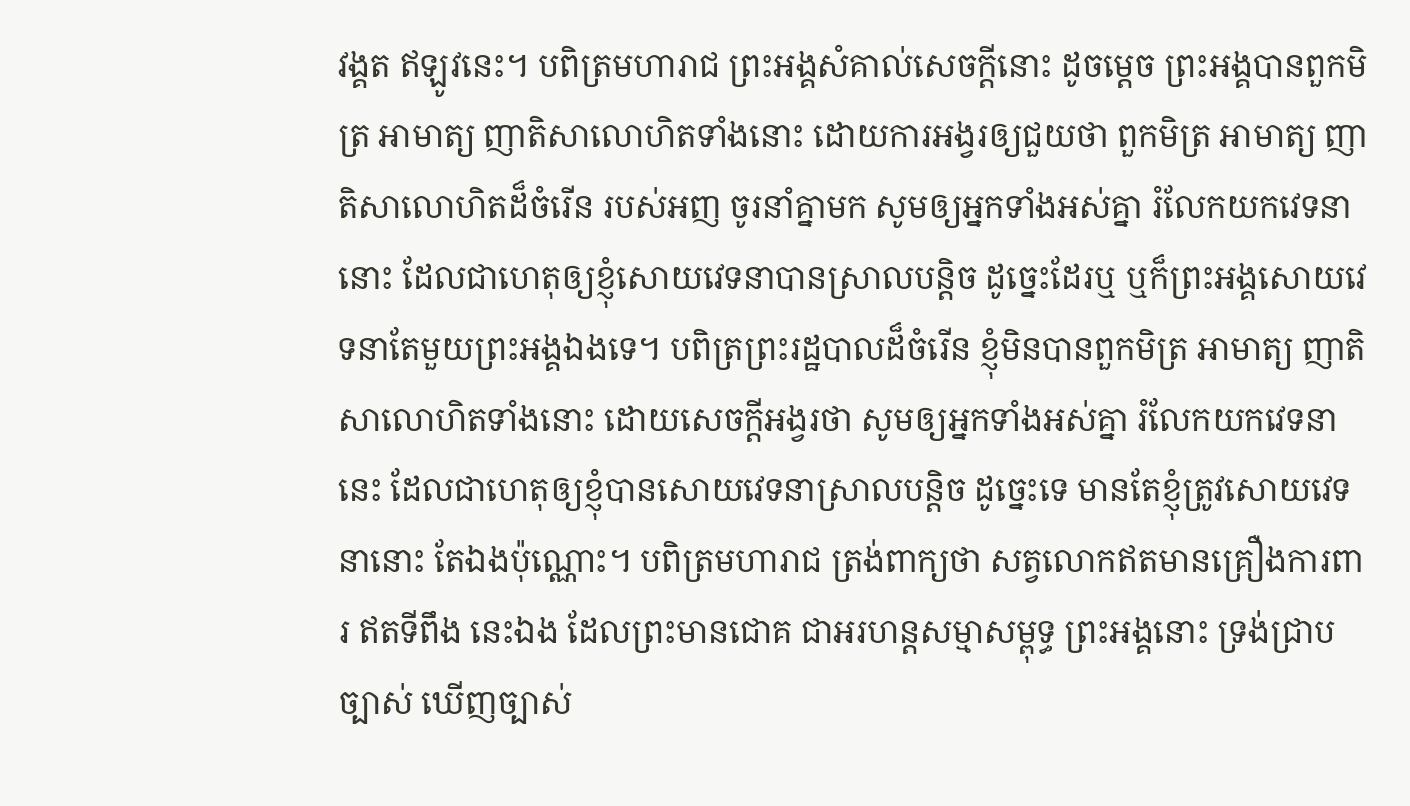វង្គត ឥឡូវនេះ។ បពិត្រមហារាជ ព្រះអង្គសំគាល់សេចក្តីនោះ ដូចម្តេច ព្រះអង្គបានពួកមិត្រ អាមាត្យ ញាតិសាលោហិតទាំងនោះ ដោយការអង្វរឲ្យជួយថា ពួកមិត្រ អាមាត្យ ញាតិសាលោហិតដ៏ចំរើន របស់អញ ចូរនាំគ្នាមក សូមឲ្យអ្នកទាំងអស់គ្នា រំលែកយកវេទនានោះ ដែលជាហេតុឲ្យខ្ញុំសោយវេទនាបានស្រាលបន្តិច ដូច្នេះដែរឬ ឬក៏ព្រះអង្គសោយវេទនាតែមួយព្រះអង្គឯងទេ។ បពិត្រព្រះរដ្ឋបាលដ៏ចំរើន ខ្ញុំមិនបានពួកមិត្រ អាមាត្យ ញាតិសាលោហិតទាំងនោះ ដោយសេចក្តីអង្វរថា សូមឲ្យអ្នកទាំងអស់គ្នា រំលែកយកវេទនានេះ ដែលជាហេតុឲ្យខ្ញុំបានសោយវេទនាស្រាលបន្តិច ដូច្នេះទេ មានតែខ្ញុំត្រូវសោយវេទនានោះ តែឯងប៉ុណ្ណោះ។ បពិត្រមហារាជ ត្រង់ពាក្យថា សត្វលោកឥតមានគ្រឿងការពារ ឥតទីពឹង នេះឯង ដែលព្រះមានជោគ ជាអរហន្តសម្មាសម្ពុទ្ធ ព្រះអង្គនោះ ទ្រង់ជ្រាបច្បាស់ ឃើញច្បាស់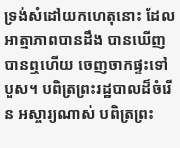ទ្រង់សំដៅយកហេតុនោះ ដែលអាត្មាភាពបានដឹង បានឃើញ បានឮហើយ ចេញចាកផ្ទះទៅបួស។ បពិត្រព្រះរដ្ឋបាលដ៏ចំរើន អស្ចារ្យណាស់ បពិត្រព្រះ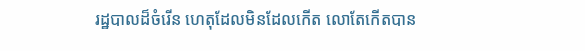រដ្ឋបាលដ៏ចំរើន ហេតុដែលមិនដែលកើត លោតែកើតបាន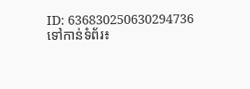ID: 636830250630294736
ទៅកាន់ទំព័រ៖